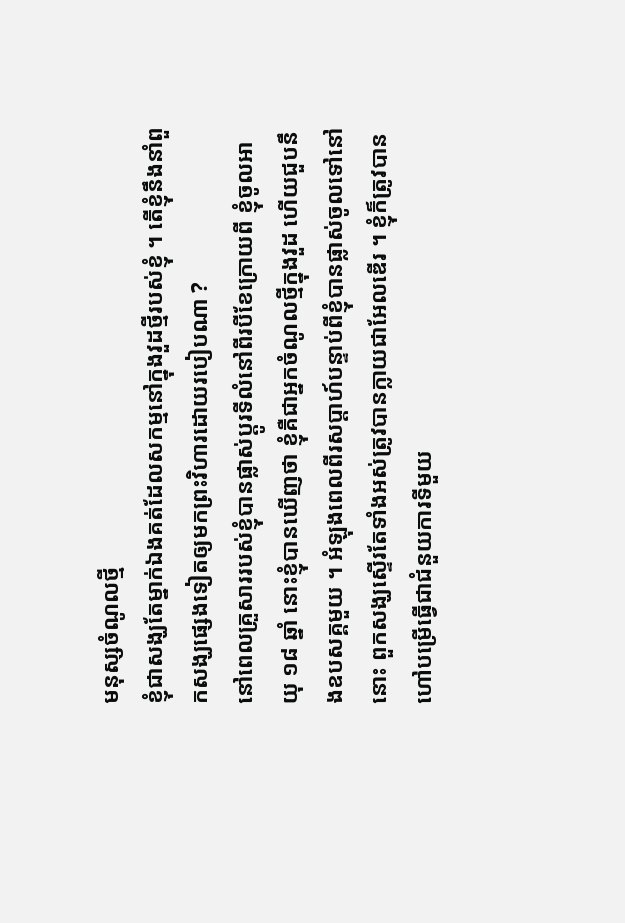មនុស្សចំណូលថ្មី
ខ្ញុំជាសង្ឃតែម្នាក់ឯងគត់ដែលសកម្មនៅក្នុងវួដថ្មីរបស់ខ្ញុំ ។ តើខ្ញុំនឹងនាំពួកសង្ឃផ្សេងទៀតឲ្យមកព្រះវិហារដោយរបៀបណា ?
នៅពេលគ្រួសាររបស់ខ្ញុំបានផ្លាស់ប្តូរទីលំនៅពីរបីខែក្រោយពី ខ្ញុំចូលអាយុ ១៨ ឆ្នាំ នោះខ្ញុំបានឃើញថា ខ្ញុំគឺជាអ្នកចំណូលថ្មីក្នុងវួដ ហើយជួបនឹងឧបសគ្គមួយ ។ អំឡុងពេលពីរសប្តាហ៍បន្ទាប់ពីខ្ញុំបានផ្លាស់ចូលទៅនៅនោះ ពួកសង្ឃស្ទើរតែទាំងអស់ត្រូវបានក្លាយជាអែលឌើរ ។ ខ្ញុំក៏ត្រូវបានហៅបម្រើធ្វើជាជំនួយការទីមួយ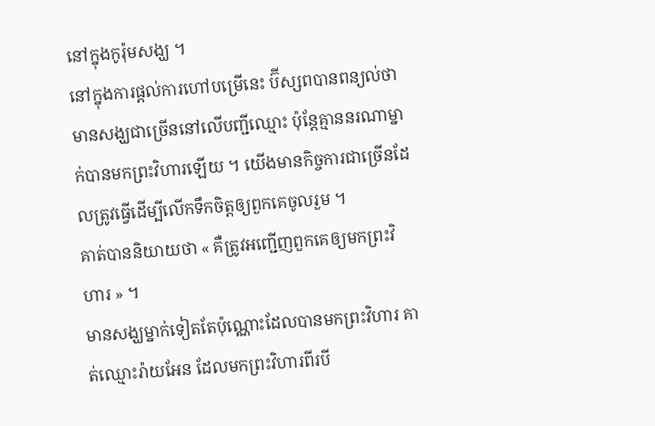នៅក្នុងកូរ៉ុមសង្ឃ ។
នៅក្នុងការផ្តល់ការហៅបម្រើនេះ ប៊ីស្សពបានពន្យល់ថាមានសង្ឃជាច្រើននៅលើបញ្ជីឈ្មោះ ប៉ុន្តែគ្មាននរណាម្នាក់បានមកព្រះវិហារឡើយ ។ យើងមានកិច្ចការជាច្រើនដែលត្រូវធ្វើដើម្បីលើកទឹកចិត្តឲ្យពួកគេចូលរួម ។
គាត់បាននិយាយថា « គឺត្រូវអញ្ជើញពួកគេឲ្យមកព្រះវិហារ » ។
មានសង្ឃម្នាក់ទៀតតែប៉ុណ្ណោះដែលបានមកព្រះវិហារ គាត់ឈ្មោះរ៉ាយអែន ដែលមកព្រះវិហារពីរបី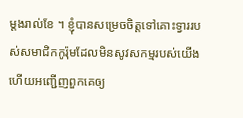ម្តងរាល់ខែ ។ ខ្ញុំបានសម្រេចចិត្តទៅគោះទ្វាររបស់សមាជិកកូរ៉ុមដែលមិនសូវសកម្មរបស់យើង ហើយអញ្ជើញពួកគេឲ្យ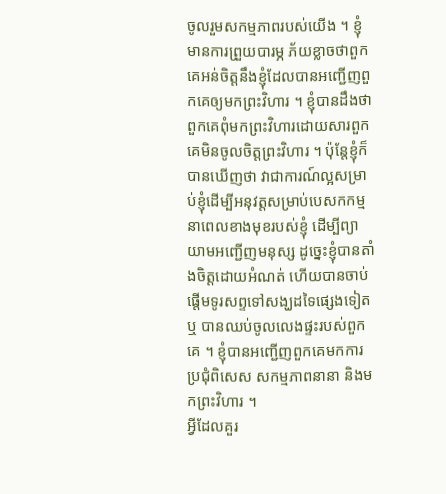ចូលរួមសកម្មភាពរបស់យើង ។ ខ្ញុំមានការព្រួយបារម្ភ ភ័យខ្លាចថាពួកគេអន់ចិត្តនឹងខ្ញុំដែលបានអញ្ជើញពួកគេឲ្យមកព្រះវិហារ ។ ខ្ញុំបានដឹងថា ពួកគេពុំមកព្រះវិហារដោយសារពួកគេមិនចូលចិត្តព្រះវិហារ ។ ប៉ុន្តែខ្ញុំក៏បានឃើញថា វាជាការណ៍ល្អសម្រាប់ខ្ញុំដើម្បីអនុវត្តសម្រាប់បេសកកម្មនាពេលខាងមុខរបស់ខ្ញុំ ដើម្បីព្យាយាមអញ្ជើញមនុស្ស ដូច្នេះខ្ញុំបានតាំងចិត្តដោយអំណត់ ហើយបានចាប់ផ្តើមទូរសព្ទទៅសង្ឃដទៃផ្សេងទៀត ឬ បានឈប់ចូលលេងផ្ទះរបស់ពួកគេ ។ ខ្ញុំបានអញ្ជើញពួកគេមកការប្រជុំពិសេស សកម្មភាពនានា និងមកព្រះវិហារ ។
អ្វីដែលគួរ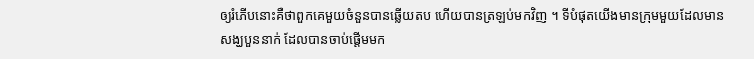ឲ្យរំភើបនោះគឺថាពួកគេមួយចំនួនបានឆ្លើយតប ហើយបានត្រឡប់មកវិញ ។ ទីបំផុតយើងមានក្រុមមួយដែលមានសង្ឃបួននាក់ ដែលបានចាប់ផ្តើមមក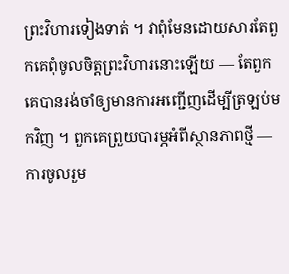ព្រះវិហារទៀងទាត់ ។ វាពុំមែនដោយសារតែពួកគេពុំចូលចិត្តព្រះវិហារនោះឡើយ — តែពួកគេបានរង់ចាំឲ្យមានការអញ្ជើញដើម្បីត្រឡប់មកវិញ ។ ពួកគេព្រួយបារម្ភអំពីស្ថានភាពថ្មី — ការចូលរួម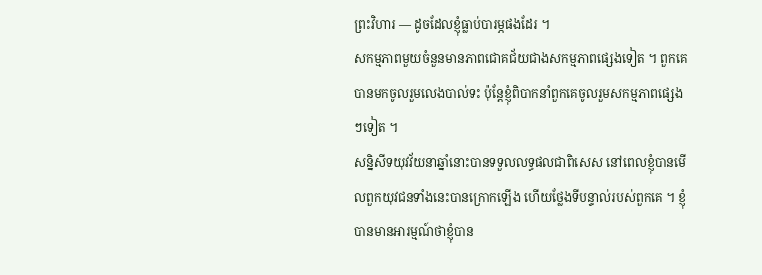ព្រះវិហារ — ដូចដែលខ្ញុំធ្លាប់បារម្ភផងដែរ ។
សកម្មភាពមួយចំនួនមានភាពជោគជ័យជាងសកម្មភាពផ្សេងទៀត ។ ពួកគេបានមកចូលរួមលេងបាល់ទះ ប៉ុន្តែខ្ញុំពិបាកនាំពួកគេចូលរួមសកម្មភាពផ្សេងៗទៀត ។
សន្និសីទយុវវ័យនាឆ្នាំនោះបានទទួលលទ្ធផលជាពិសេស នៅពេលខ្ញុំបានមើលពួកយុវជនទាំងនេះបានក្រោកឡើង ហើយថ្លែងទីបន្ទាល់របស់ពួកគេ ។ ខ្ញុំបានមានអារម្មណ៍ថាខ្ញុំបាន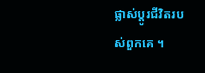ផ្លាស់ប្តូរជីវិតរបស់ពួកគេ ។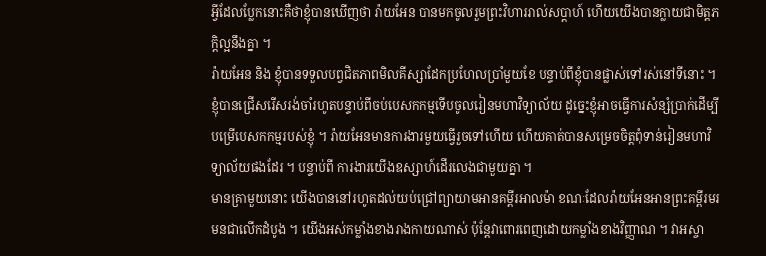អ្វីដែលប្លែកនោះគឺថាខ្ញុំបានឃើញថា រ៉ាយអែន បានមកចូលរួមព្រះវិហាររាល់សប្តាហ៍ ហើយយើងបានក្លាយជាមិត្តភក្តិល្អនឹងគ្នា ។
រ៉ាយអែន និង ខ្ញុំបានទទួលបព្វជិតភាពមិលគីស្សាដែកប្រហែលប្រាំមួយខែ បន្ទាប់ពីខ្ញុំបានផ្លាស់ទៅរស់នៅទីនោះ ។ ខ្ញុំបានជ្រើសរើសរង់ចាំរហូតបន្ទាប់ពីចប់បេសកកម្មទើបចូលរៀនមហាវិទ្យាល័យ ដូច្នេះខ្ញុំអាចធ្វើការសំន្សំប្រាក់ដើម្បីបម្រើបេសកកម្មរបស់ខ្ញុំ ។ រ៉ាយអែនមានការងារមួយធ្វើរួចទៅហើយ ហើយគាត់បានសម្រេចចិត្តពុំទាន់រៀនមហាវិទ្យាល័យផងដែរ ។ បន្ទាប់ពី ការងារយើងឧស្សាហ៍ដើរលេងជាមួយគ្នា ។
មានគ្រាមួយនោះ យើងបាននៅរហូតដល់យប់ជ្រៅព្យាយាមអានគម្ពីរអាលម៉ា ខណៈដែលរ៉ាយអែនអានព្រះគម្ពីរមរមនជាលើកដំបូង ។ យើងអស់កម្លាំងខាងរាងកាយណាស់ ប៉ុន្តែវាពោរពេញដោយកម្លាំងខាងវិញ្ញាណ ។ វាអស្ចា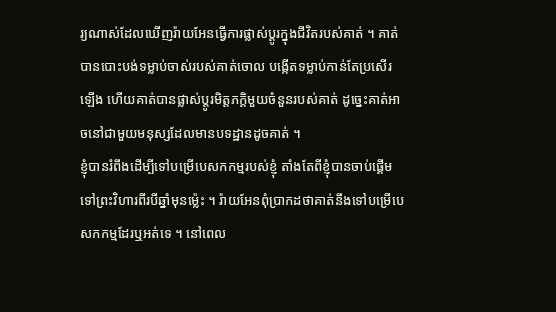រ្យណាស់ដែលឃើញរ៉ាយអែនធ្វើការផ្លាស់ប្តូរក្នុងជីវិតរបស់គាត់ ។ គាត់បានបោះបង់ទម្លាប់ចាស់របស់គាត់ចោល បង្កើតទម្លាប់កាន់តែប្រសើរឡើង ហើយគាត់បានផ្លាស់ប្តូរមិត្តភក្តិមួយចំនួនរបស់គាត់ ដូច្នេះគាត់អាចនៅជាមួយមនុស្សដែលមានបទដ្ឋានដូចគាត់ ។
ខ្ញុំបានរំពឹងដើម្បីទៅបម្រើបេសកកម្មរបស់ខ្ញុំ តាំងតែពីខ្ញុំបានចាប់ផ្តើមទៅព្រះវិហារពីរបីឆ្នាំមុនម្ល៉េះ ។ រ៉ាយអែនពុំប្រាកដថាគាត់នឹងទៅបម្រើបេសកកម្មដែរឬអត់ទេ ។ នៅពេល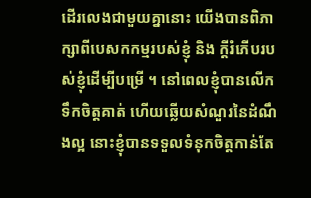ដើរលេងជាមួយគ្នានោះ យើងបានពិភាក្សាពីបេសកកម្មរបស់ខ្ញុំ និង ក្តីរំភើបរបស់ខ្ញុំដើម្បីបម្រើ ។ នៅពេលខ្ញុំបានលើកទឹកចិត្តគាត់ ហើយឆ្លើយសំណួរនៃដំណឹងល្អ នោះខ្ញុំបានទទួលទំនុកចិត្តកាន់តែ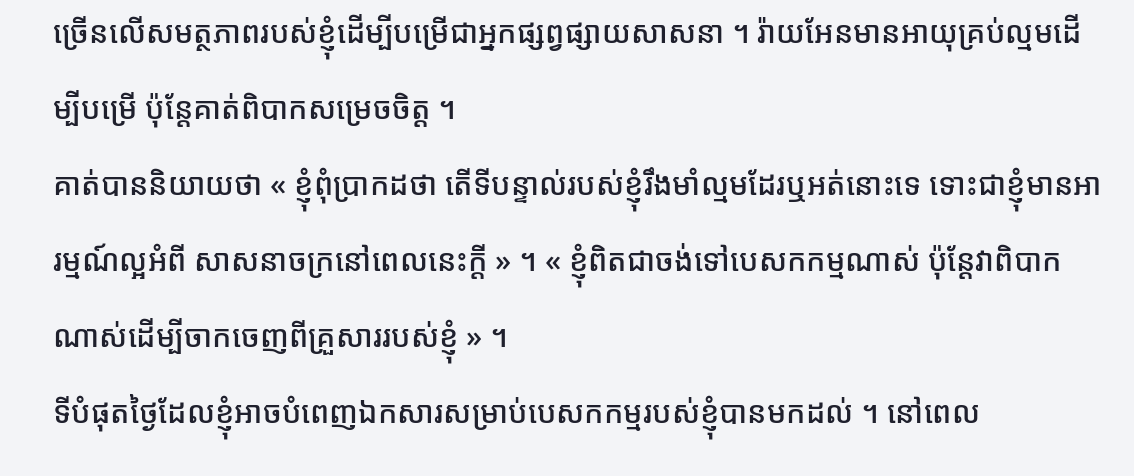ច្រើនលើសមត្ថភាពរបស់ខ្ញុំដើម្បីបម្រើជាអ្នកផ្សព្វផ្សាយសាសនា ។ រ៉ាយអែនមានអាយុគ្រប់ល្មមដើម្បីបម្រើ ប៉ុន្តែគាត់ពិបាកសម្រេចចិត្ត ។
គាត់បាននិយាយថា « ខ្ញុំពុំប្រាកដថា តើទីបន្ទាល់របស់ខ្ញុំរឹងមាំល្មមដែរឬអត់នោះទេ ទោះជាខ្ញុំមានអារម្មណ៍ល្អអំពី សាសនាចក្រនៅពេលនេះក្តី » ។ « ខ្ញុំពិតជាចង់ទៅបេសកកម្មណាស់ ប៉ុន្តែវាពិបាកណាស់ដើម្បីចាកចេញពីគ្រួសាររបស់ខ្ញុំ » ។
ទីបំផុតថ្ងៃដែលខ្ញុំអាចបំពេញឯកសារសម្រាប់បេសកកម្មរបស់ខ្ញុំបានមកដល់ ។ នៅពេល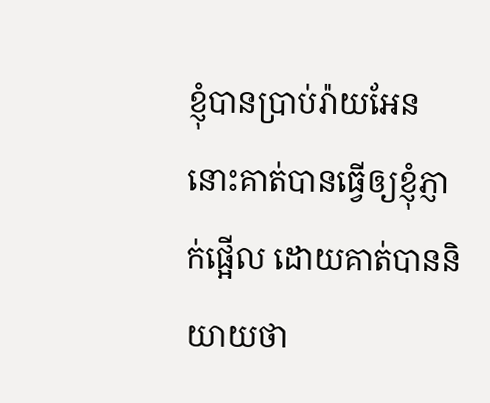ខ្ញុំបានប្រាប់រ៉ាយអែន នោះគាត់បានធ្វើឲ្យខ្ញុំភ្ញាក់ផ្អើល ដោយគាត់បាននិយាយថា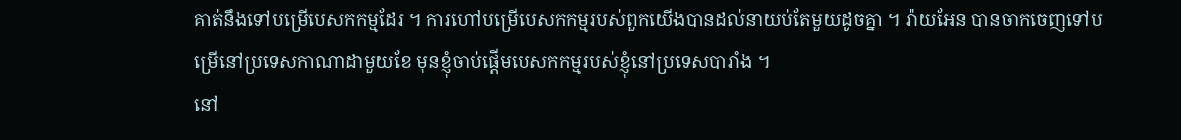គាត់នឹងទៅបម្រើបេសកកម្មដែរ ។ ការហៅបម្រើបេសកកម្មរបស់ពួកយើងបានដល់នាយប់តែមួយដូចគ្នា ។ រ៉ាយអែន បានចាកចេញទៅបម្រើនៅប្រទេសកាណាដាមួយខែ មុនខ្ញុំចាប់ផ្តើមបេសកកម្មរបស់ខ្ញុំនៅប្រទេសបារាំង ។
នៅ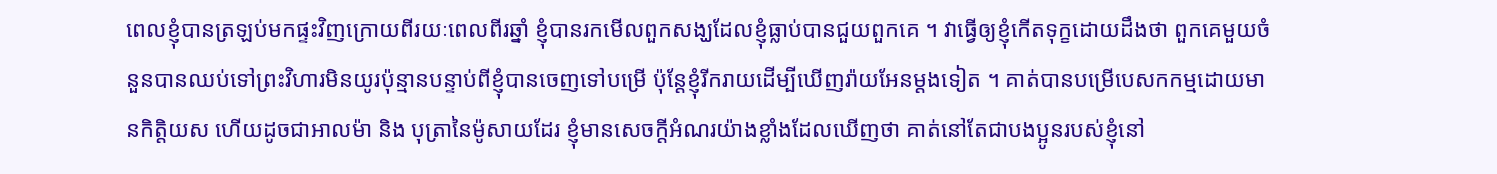ពេលខ្ញុំបានត្រឡប់មកផ្ទះវិញក្រោយពីរយៈពេលពីរឆ្នាំ ខ្ញុំបានរកមើលពួកសង្ឃដែលខ្ញុំធ្លាប់បានជួយពួកគេ ។ វាធ្វើឲ្យខ្ញុំកើតទុក្ខដោយដឹងថា ពួកគេមួយចំនួនបានឈប់ទៅព្រះវិហារមិនយូរប៉ុន្មានបន្ទាប់ពីខ្ញុំបានចេញទៅបម្រើ ប៉ុន្តែខ្ញុំរីករាយដើម្បីឃើញរ៉ាយអែនម្តងទៀត ។ គាត់បានបម្រើបេសកកម្មដោយមានកិត្តិយស ហើយដូចជាអាលម៉ា និង បុត្រានៃម៉ូសាយដែរ ខ្ញុំមានសេចក្តីអំណរយ៉ាងខ្លាំងដែលឃើញថា គាត់នៅតែជាបងប្អូនរបស់ខ្ញុំនៅ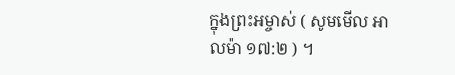ក្នុងព្រះអម្ចាស់ ( សូមមើល អាលម៉ា ១៧:២ ) ។